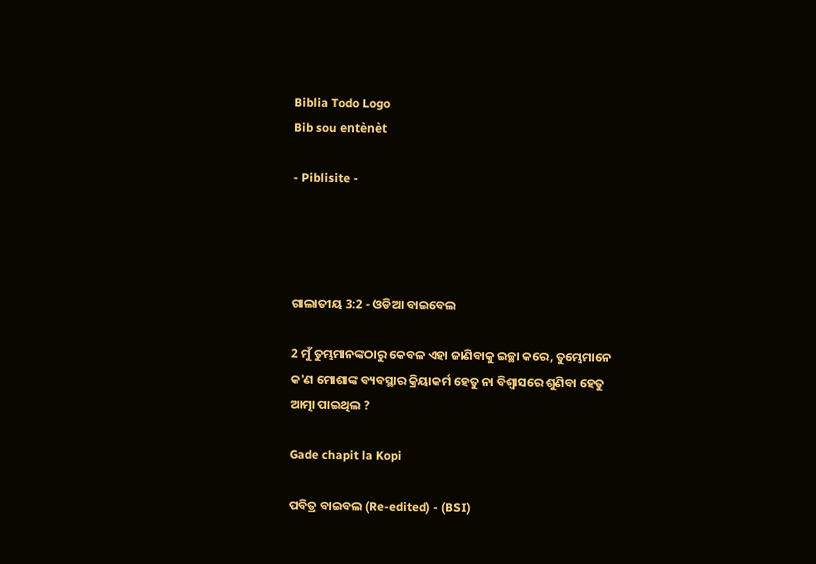Biblia Todo Logo
Bib sou entènèt

- Piblisite -




ଗାଲାତୀୟ 3:2 - ଓଡିଆ ବାଇବେଲ

2 ମୁଁ ତୁମ୍ଭମାନଙ୍କଠାରୁ କେବଳ ଏହା ଜାଣିବାକୁ ଇଚ୍ଛା କରେ, ତୁମ୍ଭେମାନେ କ'ଣ ମୋଶାଙ୍କ ବ୍ୟବସ୍ଥାର କ୍ରିୟାକର୍ମ ହେତୁ ନା ବିଶ୍ୱାସରେ ଶୁଣିବା ହେତୁ ଆତ୍ମା ପାଇଥିଲ ?

Gade chapit la Kopi

ପବିତ୍ର ବାଇବଲ (Re-edited) - (BSI)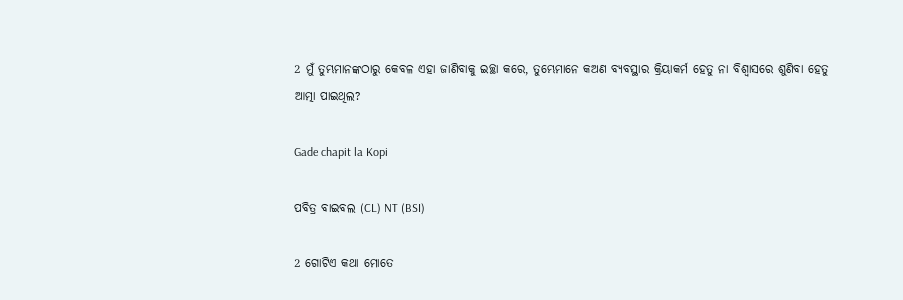2 ମୁଁ ତୁମ୍ଭମାନଙ୍କଠାରୁ କେବଳ ଏହା ଜାଣିବାକୁ ଇଚ୍ଛା କରେ, ତୁମ୍ଭେମାନେ କଅଣ ବ୍ୟବସ୍ଥାର କ୍ରିୟାକର୍ମ ହେତୁ ନା ବିଶ୍ଵାସରେ ଶୁଣିବା ହେତୁ ଆତ୍ମା ପାଇଥିଲ?

Gade chapit la Kopi

ପବିତ୍ର ବାଇବଲ (CL) NT (BSI)

2 ଗୋଟିଏ କଥା ମୋତେ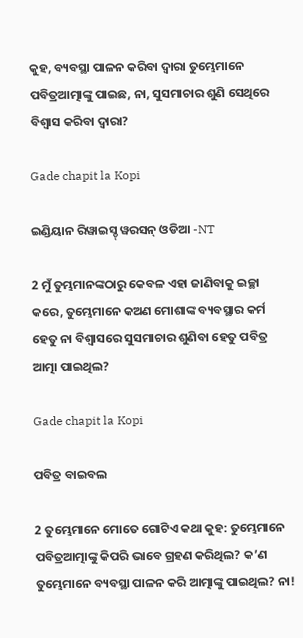କୁହ, ବ୍ୟବସ୍ଥା ପାଳନ କରିବା ଦ୍ୱାରା ତୁମ୍ଭେମାନେ ପବିତ୍ରଆତ୍ମାଙ୍କୁ ପାଇଛ, ନା, ସୁସମାଚାର ଶୁଣି ସେଥିରେ ବିଶ୍ୱାସ କରିବା ଦ୍ୱାରା?

Gade chapit la Kopi

ଇଣ୍ଡିୟାନ ରିୱାଇସ୍ଡ୍ ୱରସନ୍ ଓଡିଆ -NT

2 ମୁଁ ତୁମ୍ଭମାନଙ୍କଠାରୁ କେବଳ ଏହା ଜାଣିବାକୁ ଇଚ୍ଛା କରେ, ତୁମ୍ଭେମାନେ କଅଣ ମୋଶାଙ୍କ ବ୍ୟବସ୍ଥାର କର୍ମ ହେତୁ ନା ବିଶ୍ୱାସରେ ସୁସମାଚାର ଶୁଣିବା ହେତୁ ପବିତ୍ର ଆତ୍ମା ପାଇଥିଲ?

Gade chapit la Kopi

ପବିତ୍ର ବାଇବଲ

2 ତୁମ୍ଭେମାନେ ମୋତେ ଗୋଟିଏ କଥା କୁହ: ତୁମ୍ଭେମାନେ ପବିତ୍ରଆତ୍ମାଙ୍କୁ କିପରି ଭାବେ ଗ୍ରହଣ କରିଥିଲ? କ’ଣ ତୁମ୍ଭେମାନେ ବ୍ୟବସ୍ଥା ପାଳନ କରି ଆତ୍ମାଙ୍କୁ ପାଇଥିଲ? ନା!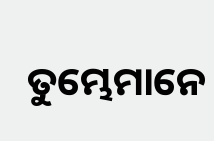ତୁମ୍ଭେମାନେ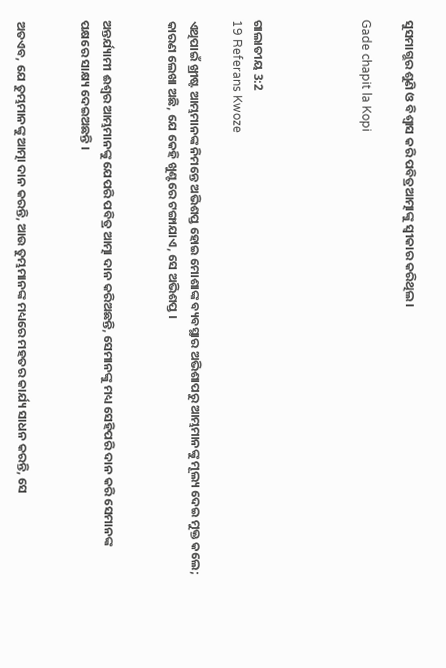ସୁସମାଗ୍ଭର ଶୁଣି ଓ ବିଶ୍ୱାସ କରି ପବିତ୍ରଆତ୍ମାଙ୍କୁ ସ୍ୱୀକାର କରିଥିଲ।

Gade chapit la Kopi




ଗାଲାତୀୟ 3:2
19 Referans Kwoze

ଏଥିପାଇଁ ଖ୍ରୀଷ୍ଟ ଆମ୍ଭମାନଙ୍କ ନିମନ୍ତେ ଅଭିଶପ୍ତ ହୋଇ ମୋଶାଙ୍କ ବ୍ୟବସ୍ଥାର ଅଭିଶାପରୁ ଆମ୍ଭମାନଙ୍କୁ ମୂଲ୍ୟ ଦେଇ ମୁକ୍ତ କଲେ; କାରଣ ଲେଖା ଅଛି, ଯେ କେହି ଖୁଣ୍ଟରେ ଟଙ୍ଗାଯାଏ, ସେ ଅଭିଶପ୍ତ ।


ଅନ୍ତର୍ଯ୍ୟାମୀ ଈଶ୍ୱର ଆମ୍ଭମାନଙ୍କୁ ଯେପରି ପବିତ୍ର ଆତ୍ମା ଦାନ କରିଅଛନ୍ତି, ସେମାନଙ୍କୁ ମଧ୍ୟ ସେହିପରି ଦାନ କରି ସେମାନଙ୍କ ପକ୍ଷରେ ସାକ୍ଷ୍ୟ ଦେଇଅଛନ୍ତି ।


ଅତଏବ, ଯେ ତୁମ୍ଭମାନଙ୍କୁ ଆତ୍ମା ଦାନ କରନ୍ତି, ଆଉ ତୁମ୍ଭମାନଙ୍କ ମଧ୍ୟରେ ମହତର କାର୍ଯ୍ୟ ସାଧନ କରନ୍ତି, ସେ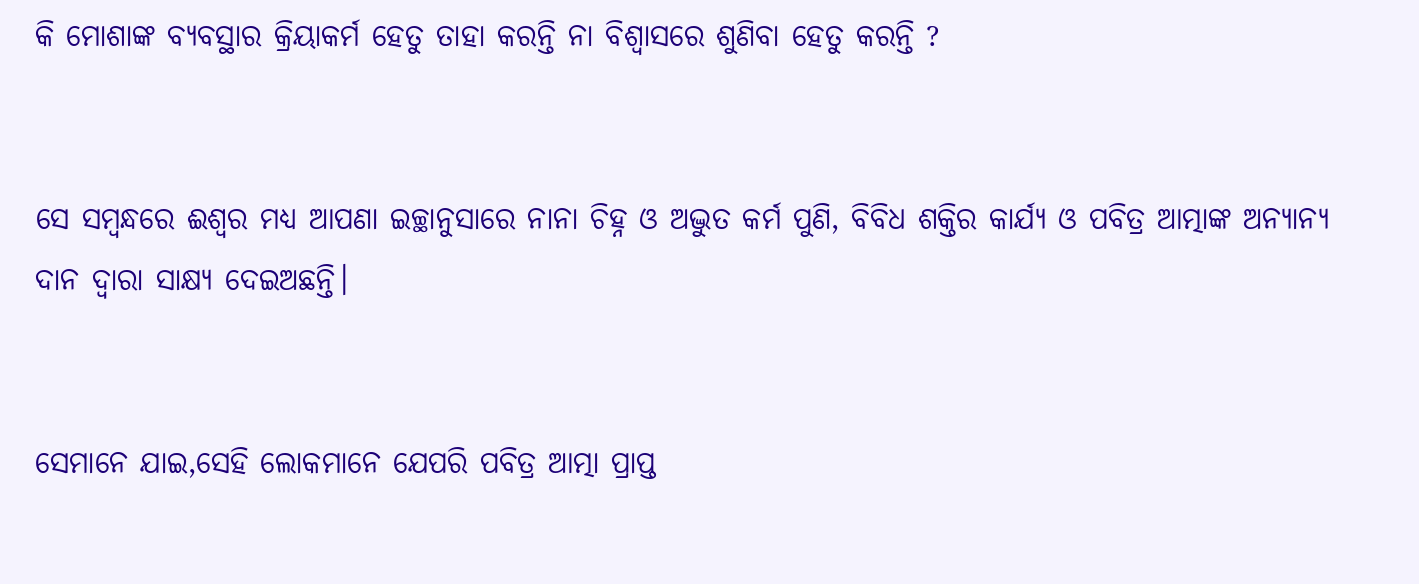କି ମୋଶାଙ୍କ ବ୍ୟବସ୍ଥାର କ୍ରିୟାକର୍ମ ହେତୁ ତାହା କରନ୍ତି ନା ବିଶ୍ୱାସରେ ଶୁଣିବା ହେତୁ କରନ୍ତି ?


ସେ ସମ୍ବନ୍ଧରେ ଈଶ୍ୱର ମଧ୍ୟ ଆପଣା ଇଚ୍ଛାନୁସାରେ ନାନା ଚିହ୍ନ ଓ ଅଦ୍ଭୁତ କର୍ମ ପୁଣି, ବିବିଧ ଶକ୍ତିର କାର୍ଯ୍ୟ ଓ ପବିତ୍ର ଆତ୍ମାଙ୍କ ଅନ୍ୟାନ୍ୟ ଦାନ ଦ୍ୱାରା ସାକ୍ଷ୍ୟ ଦେଇଅଛନ୍ତି।


ସେମାନେ ଯାଇ,ସେହି ଲୋକମାନେ ଯେପରି ପବିତ୍ର ଆତ୍ମା ପ୍ରାପ୍ତ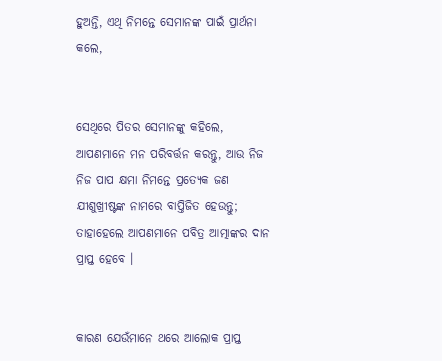ହୁଅନ୍ତି, ଏଥି ନିମନ୍ତେ ସେମାନଙ୍କ ପାଇଁ ପ୍ରାର୍ଥନା କଲେ,


ସେଥିରେ ପିତର ସେମାନଙ୍କୁ କହିଲେ, ଆପଣମାନେ ମନ ପରିବର୍ତ୍ତନ କରନ୍ତୁ, ଆଉ ନିଜ ନିଜ ପାପ କ୍ଷମା ନିମନ୍ତେ ପ୍ରତ୍ୟେକ ଜଣ ଯୀଶୁଖ୍ରୀଷ୍ଟଙ୍କ ନାମରେ ବାପ୍ତିଜିତ ହେଉନ୍ତୁ; ତାହାହେଲେ ଆପଣମାନେ ପବିତ୍ର ଆତ୍ମାଙ୍କର ଦାନ ପ୍ରାପ୍ତ ହେବେ ।


କାରଣ ଯେଉଁମାନେ ଥରେ ଆଲୋକ ପ୍ରାପ୍ତ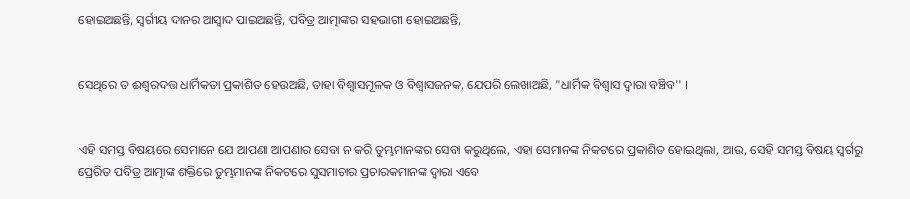ହୋଇଅଛନ୍ତି, ସ୍ୱର୍ଗୀୟ ଦାନର ଆସ୍ୱାଦ ପାଇଅଛନ୍ତି, ପବିତ୍ର ଆତ୍ମାଙ୍କର ସହଭାଗୀ ହୋଇଅଛନ୍ତି,


ସେଥିରେ ତ ଈଶ୍ୱରଦତ୍ତ ଧାର୍ମିକତା ପ୍ରକାଶିତ ହେଉଅଛି, ତାହା ବିଶ୍ୱାସମୂଳକ ଓ ବିଶ୍ୱାସଜନକ, ଯେପରି ଲେଖାଅଛି, "ଧାର୍ମିକ ବିଶ୍ୱାସ ଦ୍ୱାରା ବଞ୍ଚିବ'' ।


ଏହି ସମସ୍ତ ବିଷୟରେ ସେମାନେ ଯେ ଆପଣା ଆପଣାର ସେବା ନ କରି ତୁମ୍ଭମାନଙ୍କର ସେବା କରୁଥିଲେ, ଏହା ସେମାନଙ୍କ ନିକଟରେ ପ୍ରକାଶିତ ହୋଇଥିଲା, ଆଉ, ସେହି ସମସ୍ତ ବିଷୟ ସ୍ୱର୍ଗରୁ ପ୍ରେରିତ ପବିତ୍ର ଆତ୍ମାଙ୍କ ଶକ୍ତିରେ ତୁମ୍ଭମାନଙ୍କ ନିକଟରେ ସୁସମାଚାର ପ୍ରଚାରକମାନଙ୍କ ଦ୍ୱାରା ଏବେ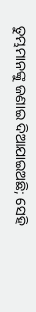ତୁମ୍ଭମାନଙ୍କୁ ଜଣାଇ ଦିଆଯାଇଅଛି; ସେହି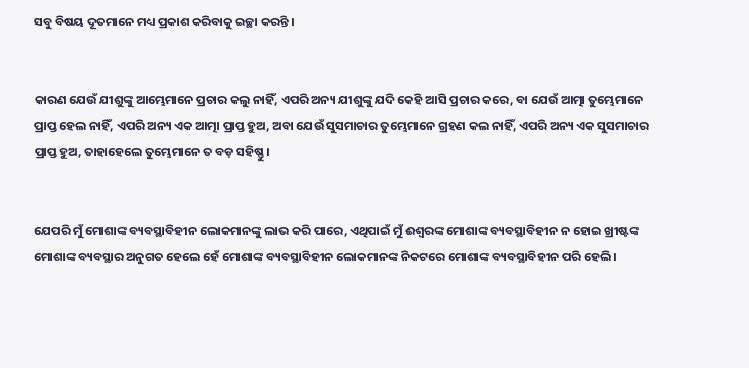ସବୁ ବିଷୟ ଦୂତମାନେ ମଧ୍ୟ ପ୍ରକାଶ କରିବାକୁ ଇଚ୍ଛା କରନ୍ତି ।


କାରଣ ଯେଉଁ ଯୀଶୁଙ୍କୁ ଆମ୍ଭେମାନେ ପ୍ରଚାର କଲୁ ନାହିଁ, ଏପରି ଅନ୍ୟ ଯୀଶୁଙ୍କୁ ଯଦି କେହି ଆସି ପ୍ରଚାର କରେ, ବା ଯେଉଁ ଆତ୍ମା ତୁମ୍ଭେମାନେ ପ୍ରାପ୍ତ ହେଲ ନାହିଁ, ଏପରି ଅନ୍ୟ ଏକ ଆତ୍ମା ପ୍ରାପ୍ତ ହୁଅ, ଅବା ଯେଉଁ ସୁସମାଚାର ତୁମ୍ଭେମାନେ ଗ୍ରହଣ କଲ ନାହିଁ, ଏପରି ଅନ୍ୟ ଏକ ସୁସମାଚାର ପ୍ରାପ୍ତ ହୁଅ, ତାହାହେଲେ ତୁମ୍ଭେମାନେ ତ ବଡ଼ ସହିଷ୍ଣୁ ।


ଯେପରି ମୁଁ ମୋଶାଙ୍କ ବ୍ୟବସ୍ଥାବିହୀନ ଲୋକମାନଙ୍କୁ ଲାଭ କରି ପାରେ, ଏଥିପାଇଁ ମୁଁ ଈଶ୍ୱରଙ୍କ ମୋଶାଙ୍କ ବ୍ୟବସ୍ଥାବିହୀନ ନ ହୋଇ ଖ୍ରୀଷ୍ଟଙ୍କ ମୋଶାଙ୍କ ବ୍ୟବସ୍ଥାର ଅନୁଗତ ହେଲେ ହେଁ ମୋଶାଙ୍କ ବ୍ୟବସ୍ଥାବିହୀନ ଲୋକମାନଙ୍କ ନିକଟରେ ମୋଶାଙ୍କ ବ୍ୟବସ୍ଥାବିହୀନ ପରି ହେଲି ।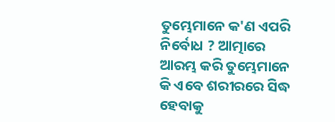ତୁମ୍ଭେମାନେ କ'ଣ ଏପରି ନିର୍ବୋଧ ? ଆତ୍ମାରେ ଆରମ୍ଭ କରି ତୁମ୍ଭେମାନେ କି ଏବେ ଶରୀରରେ ସିଦ୍ଧ ହେବାକୁ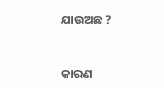ଯାଉଅଛ ?


କାରଣ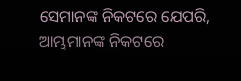ସେମାନଙ୍କ ନିକଟରେ ଯେପରି, ଆମ୍ଭମାନଙ୍କ ନିକଟରେ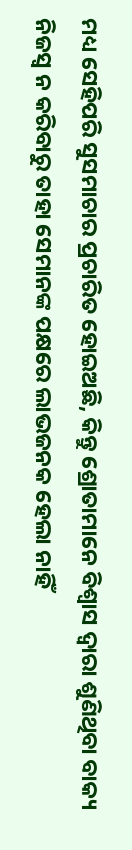ମଧ୍ୟ ସେହିପରି ସୁସମାଚାର ପ୍ରଚାରିତ ହୋଇଅଛି, କିନ୍ତୁ ଶ୍ରୋତାମାନେ ବିଶ୍ୱାସ ଦ୍ୱାରା ଶୁଣିଥିବା ବାକ୍ୟ ନିଜସ୍ୱ ନ କରିବାରୁ ତାହା ସେମାନଙ୍କ ପକ୍ଷରେ ଲାଭଜନକ ହେଲା ନାହିଁ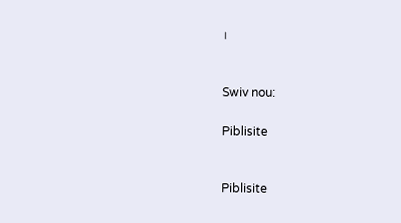।


Swiv nou:

Piblisite


Piblisite